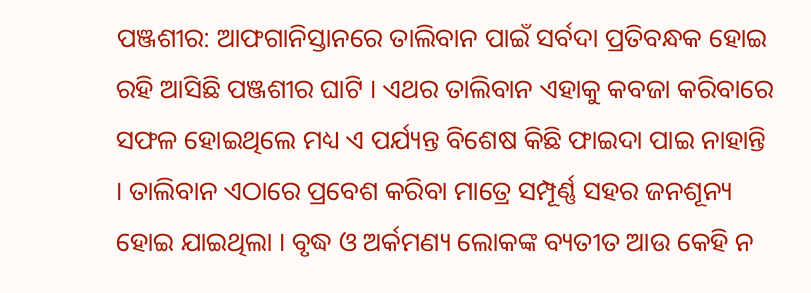ପଞ୍ଜଶୀର: ଆଫଗାନିସ୍ତାନରେ ତାଲିବାନ ପାଇଁ ସର୍ବଦା ପ୍ରତିବନ୍ଧକ ହୋଇ ରହି ଆସିଛି ପଞ୍ଜଶୀର ଘାଟି । ଏଥର ତାଲିବାନ ଏହାକୁ କବଜା କରିବାରେ ସଫଳ ହୋଇଥିଲେ ମଧ୍ୟ ଏ ପର୍ଯ୍ୟନ୍ତ ବିଶେଷ କିଛି ଫାଇଦା ପାଇ ନାହାନ୍ତି । ତାଲିବାନ ଏଠାରେ ପ୍ରବେଶ କରିବା ମାତ୍ରେ ସମ୍ପୂର୍ଣ୍ଣ ସହର ଜନଶୂନ୍ୟ ହୋଇ ଯାଇଥିଲା । ବୃଦ୍ଧ ଓ ଅର୍କମଣ୍ୟ ଲୋକଙ୍କ ବ୍ୟତୀତ ଆଉ କେହି ନ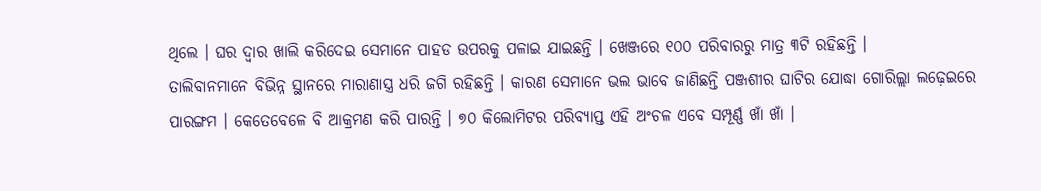ଥିଲେ । ଘର ଦ୍ୱାର ଖାଲି କରିଦେଇ ସେମାନେ ପାହଡ ଉପରକୁ ପଳାଇ ଯାଇଛନ୍ତି । ଖେଞ୍ଜରେ ୧୦୦ ପରିବାରରୁ ମାତ୍ର ୩ଟି ରହିଛନ୍ତି ।
ତାଲିବାନମାନେ ବିଭିନ୍ନ ସ୍ଥାନରେ ମାରାଣାସ୍ତ୍ର ଧରି ଜଗି ରହିଛନ୍ତି । କାରଣ ସେମାନେ ଭଲ ଭାବେ ଜାଣିଛନ୍ତି ପଞ୍ଜଶୀର ଘାଟିର ଯୋଦ୍ଧା ଗୋରିଲ୍ଲା ଲଢ଼େଇରେ ପାରଙ୍ଗମ । କେତେବେଳେ ବି ଆକ୍ରମଣ କରି ପାରନ୍ତି । ୭୦ କିଲୋମିଟର ପରିବ୍ୟାପ୍ତ ଏହି ଅଂଚଳ ଏବେ ସମ୍ପୂର୍ଣ୍ଣ ଖାଁ ଖାଁ ।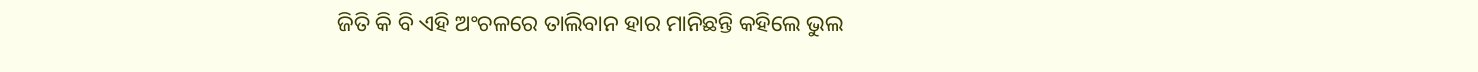ଜିତି କି ବି ଏହି ଅଂଚଳରେ ତାଲିବାନ ହାର ମାନିଛନ୍ତି କହିଲେ ଭୁଲ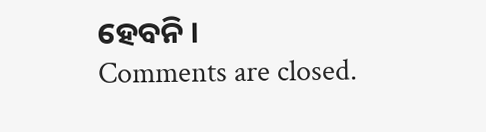ହେବନି ।
Comments are closed.